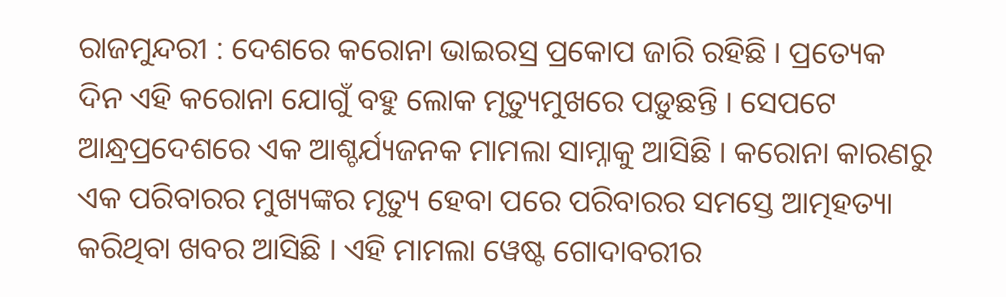ରାଜମୁନ୍ଦରୀ : ଦେଶରେ କରୋନା ଭାଇରସ୍ର ପ୍ରକୋପ ଜାରି ରହିଛି । ପ୍ରତ୍ୟେକ ଦିନ ଏହି କରୋନା ଯୋଗୁଁ ବହୁ ଲୋକ ମୃତ୍ୟୁମୁଖରେ ପଡ଼ୁଛନ୍ତି । ସେପଟେ ଆନ୍ଧ୍ରପ୍ରଦେଶରେ ଏକ ଆଶ୍ଚର୍ଯ୍ୟଜନକ ମାମଲା ସାମ୍ନାକୁ ଆସିଛି । କରୋନା କାରଣରୁ ଏକ ପରିବାରର ମୁଖ୍ୟଙ୍କର ମୃତ୍ୟୁ ହେବା ପରେ ପରିବାରର ସମସ୍ତେ ଆତ୍ମହତ୍ୟା କରିଥିବା ଖବର ଆସିଛି । ଏହି ମାମଲା ୱେଷ୍ଟ ଗୋଦାବରୀର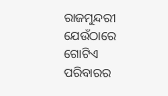ରାଜମୁନ୍ଦରୀ ଯେଉଁଠାରେ ଗୋଟିଏ ପରିବାରର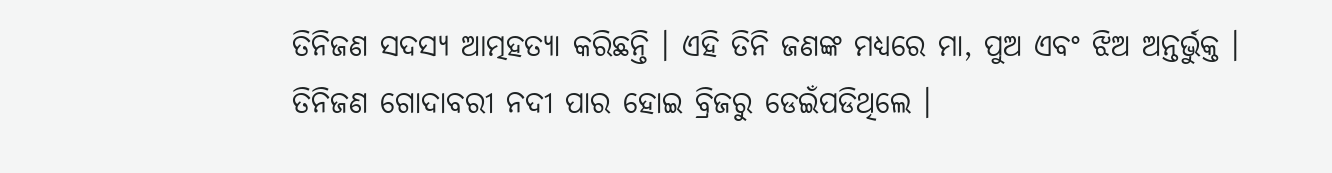ତିନିଜଣ ସଦସ୍ୟ ଆତ୍ମହତ୍ୟା କରିଛନ୍ତି । ଏହି ତିନି ଜଣଙ୍କ ମଧ୍ୟରେ ମା, ପୁଅ ଏବଂ ଝିଅ ଅନ୍ତର୍ଭୁକ୍ତ । ତିନିଜଣ ଗୋଦାବରୀ ନଦୀ ପାର ହୋଇ ବ୍ରିଜରୁ ଡେଇଁପଡିଥିଲେ ।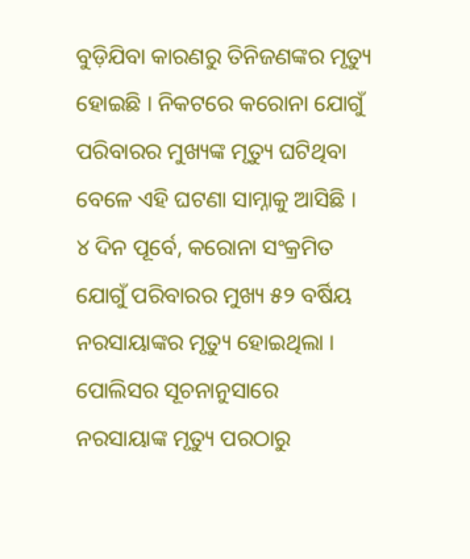ବୁଡ଼ିଯିବା କାରଣରୁ ତିନିଜଣଙ୍କର ମୃତ୍ୟୁ ହୋଇଛି । ନିକଟରେ କରୋନା ଯୋଗୁଁ ପରିବାରର ମୁଖ୍ୟଙ୍କ ମୃତ୍ୟୁ ଘଟିଥିବା ବେଳେ ଏହି ଘଟଣା ସାମ୍ନାକୁ ଆସିଛି । ୪ ଦିନ ପୂର୍ବେ, କରୋନା ସଂକ୍ରମିତ ଯୋଗୁଁ ପରିବାରର ମୁଖ୍ୟ ୫୨ ବର୍ଷିୟ ନରସାୟାଙ୍କର ମୃତ୍ୟୁ ହୋଇଥିଲା । ପୋଲିସର ସୂଚନାନୁସାରେ ନରସାୟାଙ୍କ ମୃତ୍ୟୁ ପରଠାରୁ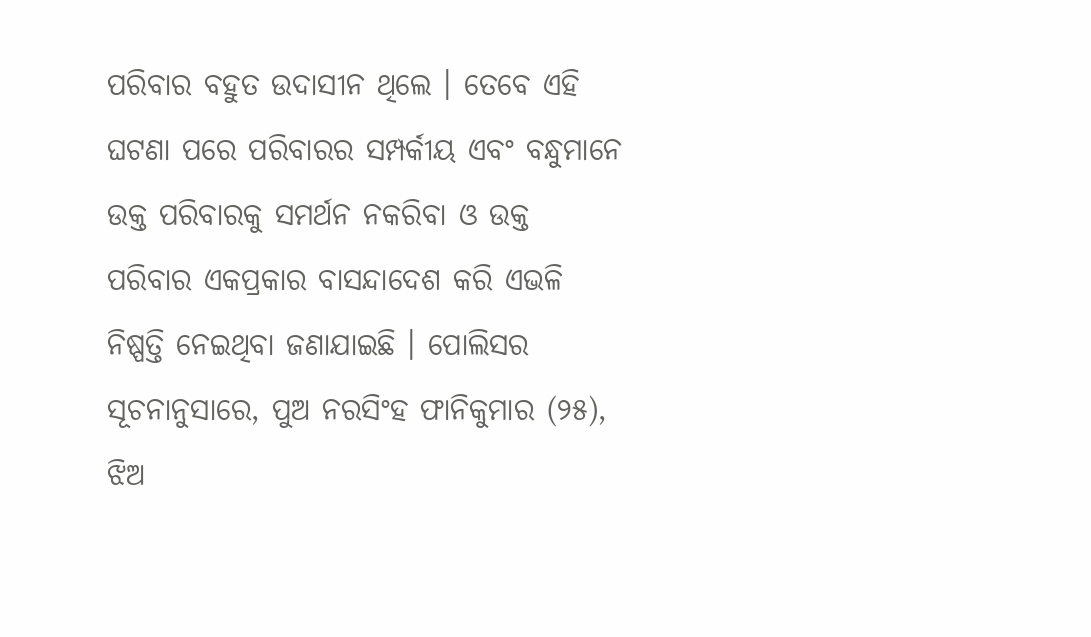ପରିବାର ବହୁତ ଉଦାସୀନ ଥିଲେ । ତେବେ ଏହି ଘଟଣା ପରେ ପରିବାରର ସମ୍ପର୍କୀୟ ଏବଂ ବନ୍ଧୁମାନେ ଉକ୍ତ ପରିବାରକୁ ସମର୍ଥନ ନକରିବା ଓ ଉକ୍ତ ପରିବାର ଏକପ୍ରକାର ବାସନ୍ଦାଦେଶ କରି ଏଭଳି ନିଷ୍ପତ୍ତି ନେଇଥିବା ଜଣାଯାଇଛି । ପୋଲିସର ସୂଚନାନୁସାରେ, ପୁଅ ନରସିଂହ ଫାନିକୁମାର (୨୫), ଝିଅ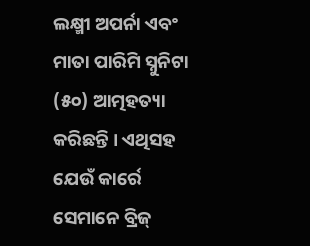ଲକ୍ଷ୍ମୀ ଅପର୍ନା ଏବଂ ମାତା ପାରିମି ସ୍ନୁନିଟା (୫୦) ଆତ୍ମହତ୍ୟା କରିଛନ୍ତି । ଏଥିସହ ଯେଉଁ କାର୍ରେ ସେମାନେ ବ୍ରିଜ୍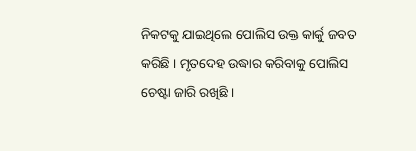ନିକଟକୁ ଯାଇଥିଲେ ପୋଲିସ ଉକ୍ତ କାର୍କୁ ଜବତ କରିଛି । ମୃତଦେହ ଉଦ୍ଧାର କରିବାକୁ ପୋଲିସ ଚେଷ୍ଟା ଜାରି ରଖିଛି ।